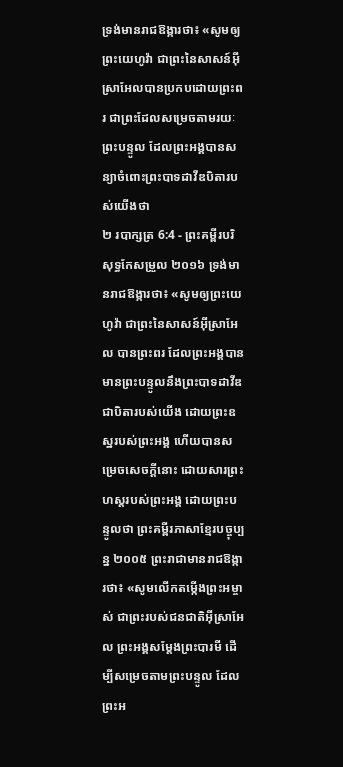ទ្រង់មានរាជឱង្ការថា៖ «សូមឲ្យព្រះយេហូវ៉ា ជាព្រះនៃសាសន៍អ៊ីស្រាអែលបានប្រកបដោយព្រះពរ ជាព្រះដែលសម្រេចតាមរយៈព្រះបន្ទូល ដែលព្រះអង្គបានសន្យាចំពោះព្រះបាទដាវីឌបិតារបស់យើងថា
២ របាក្សត្រ 6:4 - ព្រះគម្ពីរបរិសុទ្ធកែសម្រួល ២០១៦ ទ្រង់មានរាជឱង្ការថា៖ «សូមឲ្យព្រះយេហូវ៉ា ជាព្រះនៃសាសន៍អ៊ីស្រាអែល បានព្រះពរ ដែលព្រះអង្គបានមានព្រះបន្ទូលនឹងព្រះបាទដាវីឌ ជាបិតារបស់យើង ដោយព្រះឧស្ឋរបស់ព្រះអង្គ ហើយបានសម្រេចសេចក្ដីនោះ ដោយសារព្រះហស្តរបស់ព្រះអង្គ ដោយព្រះបន្ទូលថា ព្រះគម្ពីរភាសាខ្មែរបច្ចុប្បន្ន ២០០៥ ព្រះរាជាមានរាជឱង្ការថា៖ «សូមលើកតម្កើងព្រះអម្ចាស់ ជាព្រះរបស់ជនជាតិអ៊ីស្រាអែល ព្រះអង្គសម្តែងព្រះបារមី ដើម្បីសម្រេចតាមព្រះបន្ទូល ដែលព្រះអ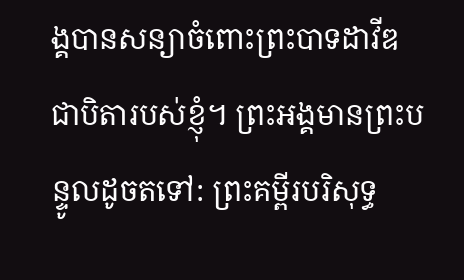ង្គបានសន្យាចំពោះព្រះបាទដាវីឌជាបិតារបស់ខ្ញុំ។ ព្រះអង្គមានព្រះបន្ទូលដូចតទៅ: ព្រះគម្ពីរបរិសុទ្ធ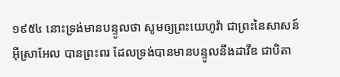១៩៥៤ នោះទ្រង់មានបន្ទូលថា សូមឲ្យព្រះយេហូវ៉ា ជាព្រះនៃសាសន៍អ៊ីស្រាអែល បានព្រះពរ ដែលទ្រង់បានមានបន្ទូលនឹងដាវីឌ ជាបិតា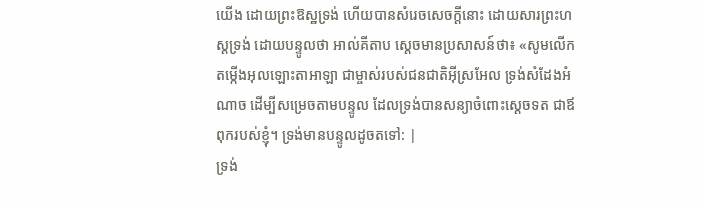យើង ដោយព្រះឱស្ឋទ្រង់ ហើយបានសំរេចសេចក្ដីនោះ ដោយសារព្រះហស្តទ្រង់ ដោយបន្ទូលថា អាល់គីតាប ស្តេចមានប្រសាសន៍ថា៖ «សូមលើកតម្កើងអុលឡោះតាអាឡា ជាម្ចាស់របស់ជនជាតិអ៊ីស្រអែល ទ្រង់សំដែងអំណាច ដើម្បីសម្រេចតាមបន្ទូល ដែលទ្រង់បានសន្យាចំពោះស្តេចទត ជាឪពុករបស់ខ្ញុំ។ ទ្រង់មានបន្ទូលដូចតទៅ: |
ទ្រង់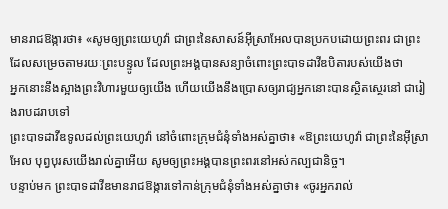មានរាជឱង្ការថា៖ «សូមឲ្យព្រះយេហូវ៉ា ជាព្រះនៃសាសន៍អ៊ីស្រាអែលបានប្រកបដោយព្រះពរ ជាព្រះដែលសម្រេចតាមរយៈព្រះបន្ទូល ដែលព្រះអង្គបានសន្យាចំពោះព្រះបាទដាវីឌបិតារបស់យើងថា
អ្នកនោះនឹងស្អាងព្រះវិហារមួយឲ្យយើង ហើយយើងនឹងប្រោសឲ្យរាជ្យអ្នកនោះបានស្ថិតស្ថេរនៅ ជារៀងរាបដរាបទៅ
ព្រះបាទដាវីឌទូលដល់ព្រះយេហូវ៉ា នៅចំពោះក្រុមជំនុំទាំងអស់គ្នាថា៖ «ឱព្រះយេហូវ៉ា ជាព្រះនៃអ៊ីស្រាអែល បុព្វបុរសយើងរាល់គ្នាអើយ សូមឲ្យព្រះអង្គបានព្រះពរនៅអស់កល្បជានិច្ច។
បន្ទាប់មក ព្រះបាទដាវីឌមានរាជឱង្ការទៅកាន់ក្រុមជំនុំទាំងអស់គ្នាថា៖ «ចូរអ្នករាល់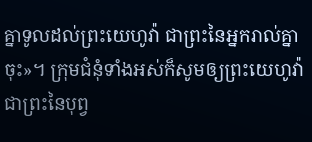គ្នាទូលដល់ព្រះយេហូវ៉ា ជាព្រះនៃអ្នករាល់គ្នាចុះ»។ ក្រុមជំនុំទាំងអស់ក៏សូមឲ្យព្រះយេហូវ៉ា ជាព្រះនៃបុព្វ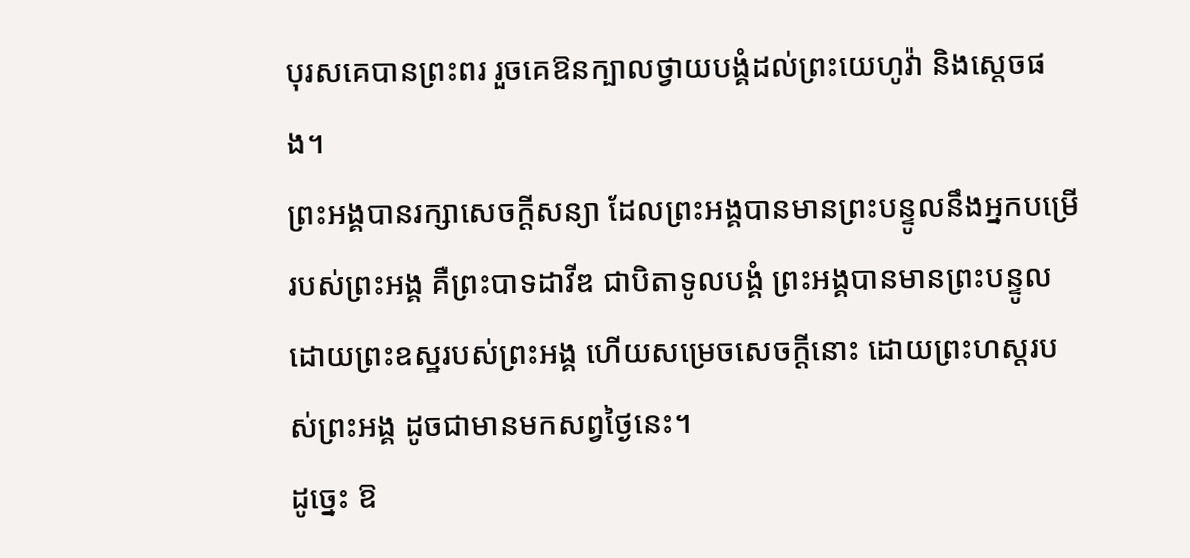បុរសគេបានព្រះពរ រួចគេឱនក្បាលថ្វាយបង្គំដល់ព្រះយេហូវ៉ា និងស្តេចផង។
ព្រះអង្គបានរក្សាសេចក្ដីសន្យា ដែលព្រះអង្គបានមានព្រះបន្ទូលនឹងអ្នកបម្រើរបស់ព្រះអង្គ គឺព្រះបាទដាវីឌ ជាបិតាទូលបង្គំ ព្រះអង្គបានមានព្រះបន្ទូលដោយព្រះឧស្ឋរបស់ព្រះអង្គ ហើយសម្រេចសេចក្ដីនោះ ដោយព្រះហស្តរបស់ព្រះអង្គ ដូចជាមានមកសព្វថ្ងៃនេះ។
ដូច្នេះ ឱ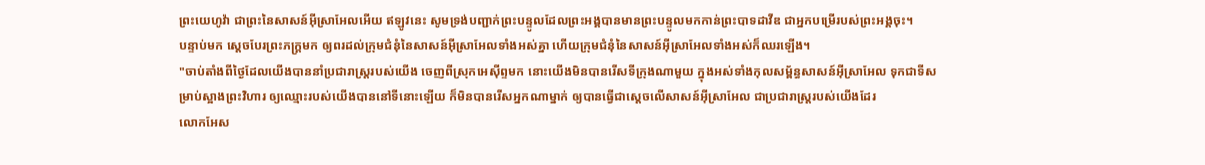ព្រះយេហូវ៉ា ជាព្រះនៃសាសន៍អ៊ីស្រាអែលអើយ ឥឡូវនេះ សូមទ្រង់បញ្ជាក់ព្រះបន្ទូលដែលព្រះអង្គបានមានព្រះបន្ទូលមកកាន់ព្រះបាទដាវីឌ ជាអ្នកបម្រើរបស់ព្រះអង្គចុះ។
បន្ទាប់មក ស្ដេចបែរព្រះភក្ត្រមក ឲ្យពរដល់ក្រុមជំនុំនៃសាសន៍អ៊ីស្រាអែលទាំងអស់គ្នា ហើយក្រុមជំនុំនៃសាសន៍អ៊ីស្រាអែលទាំងអស់ក៏ឈរឡើង។
"ចាប់តាំងពីថ្ងៃដែលយើងបាននាំប្រជារាស្ត្ររបស់យើង ចេញពីស្រុកអេស៊ីព្ទមក នោះយើងមិនបានរើសទីក្រុងណាមួយ ក្នុងអស់ទាំងកុលសម្ព័ន្ធសាសន៍អ៊ីស្រាអែល ទុកជាទីសម្រាប់ស្អាងព្រះវិហារ ឲ្យឈ្មោះរបស់យើងបាននៅទីនោះឡើយ ក៏មិនបានរើសអ្នកណាម្នាក់ ឲ្យបានធ្វើជាស្តេចលើសាសន៍អ៊ីស្រាអែល ជាប្រជារាស្ត្ររបស់យើងដែរ
លោកអែស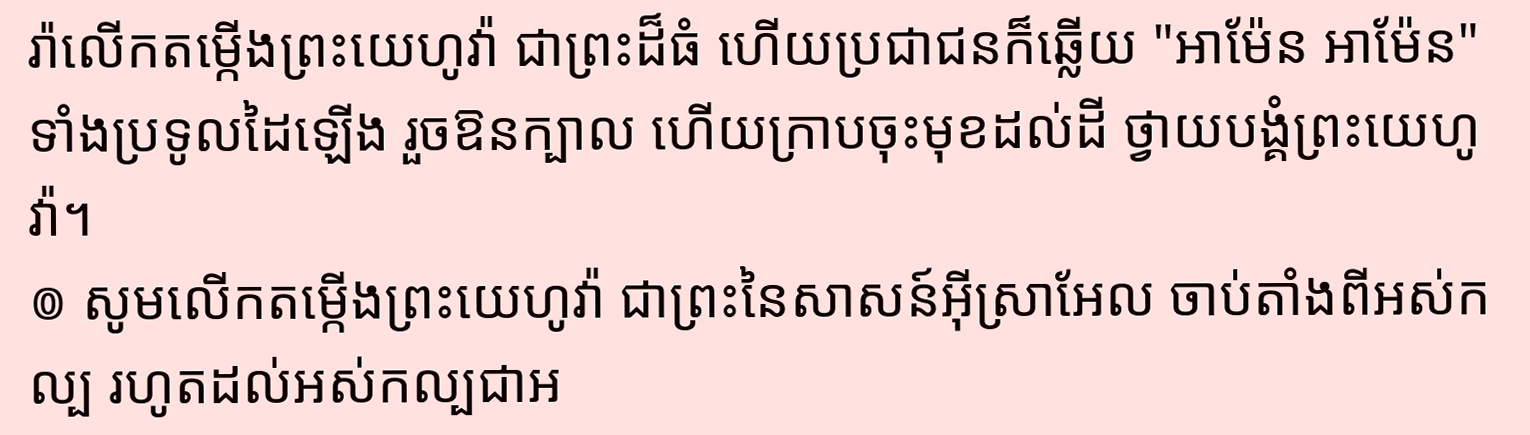រ៉ាលើកតម្កើងព្រះយេហូវ៉ា ជាព្រះដ៏ធំ ហើយប្រជាជនក៏ឆ្លើយ "អាម៉ែន អាម៉ែន" ទាំងប្រទូលដៃឡើង រួចឱនក្បាល ហើយក្រាបចុះមុខដល់ដី ថ្វាយបង្គំព្រះយេហូវ៉ា។
៙ សូមលើកតម្កើងព្រះយេហូវ៉ា ជាព្រះនៃសាសន៍អ៊ីស្រាអែល ចាប់តាំងពីអស់កល្ប រហូតដល់អស់កល្បជាអ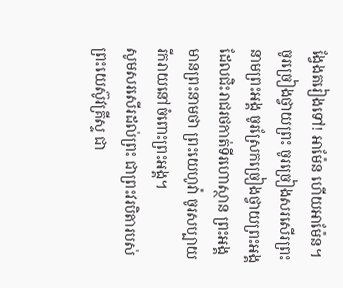ង្វែងតរៀងទៅ! អាម៉ែន ហើយអាម៉ែន។
ចូរច្រៀងថ្វាយព្រះ ចូរច្រៀងសរសើរព្រះនាមព្រះអង្គ ចូរស្រែកច្រៀងថ្វាយព្រះអង្គ ដែលជិះរាជរថកាត់ទីរហោស្ថាន ព្រះអង្គមានព្រះនាមថា ព្រះយេហូវ៉ា ចូរសប្បាយរីករាយនៅចំពោះព្រះអង្គ។
សូមសរសើរដល់ព្រះ ជាព្រះវរបិតារបស់ព្រះយេស៊ូវគ្រីស្ទ ជា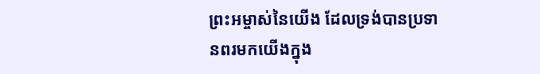ព្រះអម្ចាស់នៃយើង ដែលទ្រង់បានប្រទានពរមកយើងក្នុង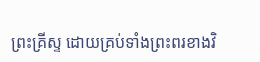ព្រះគ្រីស្ទ ដោយគ្រប់ទាំងព្រះពរខាងវិ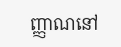ញ្ញាណនៅ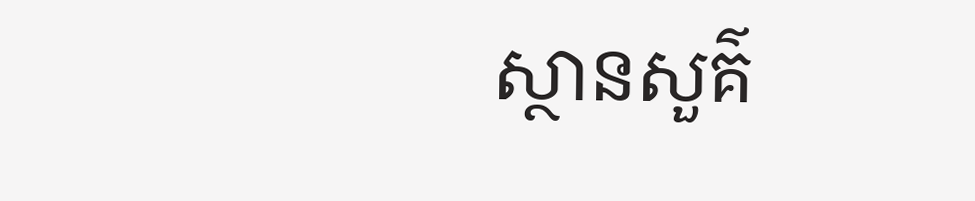ស្ថានសួគ៌